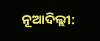ନୂଆଦିଲ୍ଲୀ: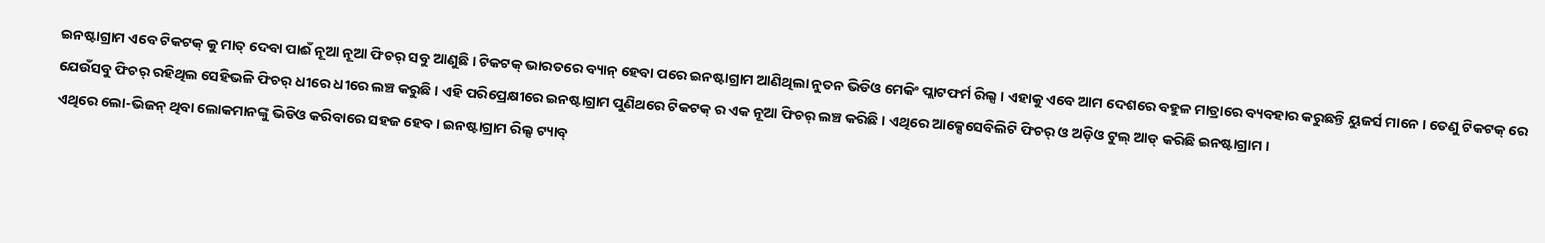ଇନଷ୍ଟାଗ୍ରାମ ଏବେ ଟିକଟକ୍ କୁ ମାତ୍ ଦେବା ପାଈଁ ନୂଆ ନୂଆ ଫିଚର୍ ସବୁ ଆଣୁଛି । ଟିକଟକ୍ ଭାରତରେ ବ୍ୟାନ୍ ହେବା ପରେ ଇନଷ୍ଟାଗ୍ରାମ ଆଣିଥିଲା ନୁତନ ଭିଡିଓ ମେକିଂ ପ୍ଲାଟଫର୍ମ ରିଲ୍ସ । ଏହାକୁ ଏବେ ଆମ ଦେଶରେ ବହୁଳ ମାତ୍ରାରେ ବ୍ୟବହାର କରୁଛନ୍ତି ୟୁଜର୍ସ ମାନେ । ତେଣୁ ଟିକଟକ୍ ରେ ଯେଉଁସବୁ ଫିଚର୍ ରହିଥିଲ ସେହିଭଳି ଫିଚର୍ ଧୀରେ ଧୀରେ ଲଞ୍ଚ କରୁଛି । ଏହି ପରିପ୍ରେକ୍ଷୀରେ ଇନଷ୍ଟାଗ୍ରାମ ପୁଣିଥରେ ଟିକଟକ୍ ର ଏକ ନୂଆ ଫିଚର୍ ଲଞ୍ଚ କରିଛି । ଏଥିରେ ଆକ୍ସେସେବିଲିଟି ଫିଚର୍ ଓ ଅଡ଼ିଓ ଟୁଲ୍ ଆଡ୍ କରିଛି ଇନଷ୍ଟାଗ୍ରାମ ।
ଏଥିରେ ଲୋ-ଭିଜନ୍ ଥିବା ଲୋକମାନଙ୍କୁ ଭିଡିଓ କରିବାରେ ସହଜ ହେବ । ଇନଷ୍ଟାଗ୍ରାମ ରିଲ୍ସ ଟ୍ୟାବ୍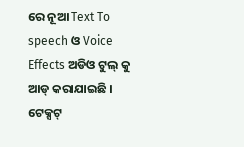ରେ ନୂଆ Text To speech ଓ Voice Effects ଅଡିଓ ଟୁଲ୍ କୁ ଆଡ୍ କରାଯାଇଛି । ଟେକ୍ସଟ୍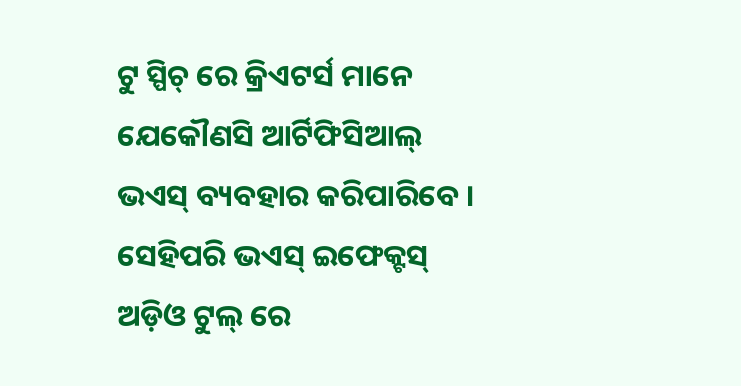ଟୁ ସ୍ପିଚ୍ ରେ କ୍ରିଏଟର୍ସ ମାନେ ଯେକୌଣସି ଆର୍ଟିଫିସିଆଲ୍ ଭଏସ୍ ବ୍ୟବହାର କରିପାରିବେ । ସେହିପରି ଭଏସ୍ ଇଫେକ୍ଟସ୍ ଅଡ଼ିଓ ଟୁଲ୍ ରେ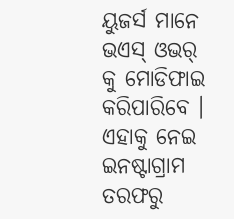ୟୁଜର୍ସ ମାନେ ଭଏସ୍ ଓଭର୍ କୁ ମୋଡିଫାଇ କରିପାରିବେ । ଏହାକୁ ନେଇ ଇନଷ୍ଟାଗ୍ରାମ ତରଫରୁ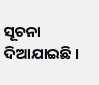ସୂଚନା ଦିଆଯାଇଛି ।